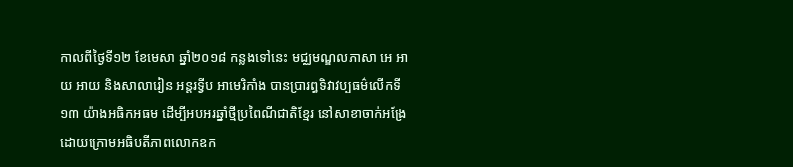កាលពីថ្ងៃទី១២ ខែមេសា ឆ្នាំ២០១៨ កន្លងទៅនេះ មជ្ឈមណ្ឌលភាសា អេ អាយ អាយ និងសាលារៀន អន្តរទ្វីប អាមេរិកាំង បានប្រារព្ធទិវាវប្បធម៌លើកទី១៣ យ៉ាងអធិកអធម ដើម្បីអបអរឆ្នាំថ្មីប្រពៃណីជាតិខ្មែរ នៅសាខាចាក់អង្រែ ដោយក្រោមអធិបតីភាពលោកឧក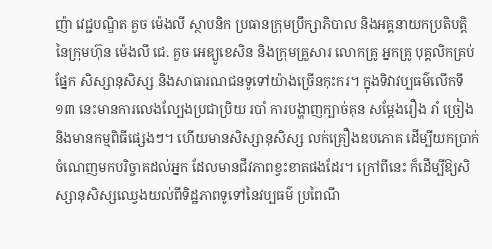ញ៉ា វេជ្ជបណ្ឌិត គួច ម៉េងលី ស្ថាបនិក ប្រធានក្រុមប្រឹក្សាភិបាល និងអគ្គនាយកប្រតិបត្តិ នៃក្រុមហ៊ុន ម៉េងលី ជេ. គួច អេឌ្យូខេសិន និងក្រុមគ្រួសារ លោកគ្រូ អ្នកគ្រូ បុគ្គលិកគ្រប់ផ្នែក សិស្សានុសិស្ស និងសាធារណជនទូទៅយ៉ាងច្រើនកុះករ។ ក្នុងទិវាវប្បធម៌លើកទី១៣ នេះមានការលេងល្បែងប្រជាប្រិយ របាំ ការបង្ហាញក្បាច់គុន សម្ដែងរឿង រាំ ច្រៀង និងមានកម្មពិធីផ្សេងៗ។ ហើយមានសិស្សានុសិស្ស លក់គ្រឿងឧបភោគ ដើម្បីយកប្រាក់ចំណេញមកបរិច្ចាគដល់អ្នក ដែលមានជីវភាពខ្វះខាតផងដែរ។ ក្រៅពីនេះ ក៏ដើម្បីឱ្យសិស្សានុសិស្សឈ្វេងយល់ពីទិដ្ឋភាពទូទៅនៃវប្បធម៌ ប្រពៃណី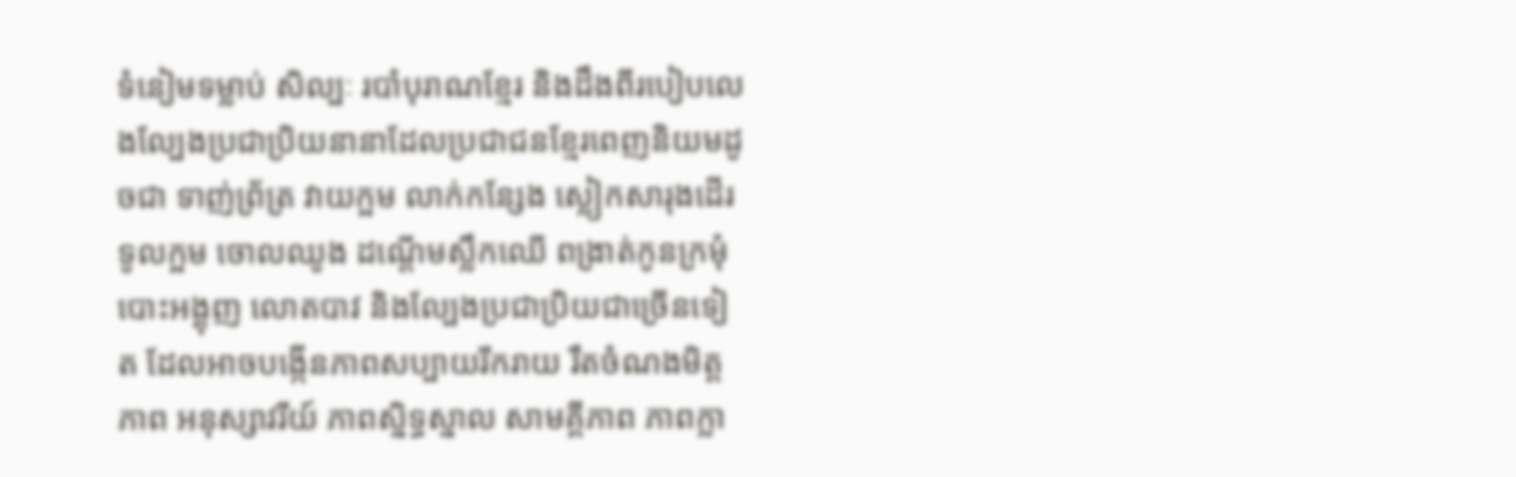ទំនៀមទម្លាប់ សិល្បៈ របាំបុរាណខ្មែរ និងដឹងពីរបៀបលេងល្បែងប្រជាប្រិយនានាដែលប្រជាជនខ្មែរពេញនិយមដូចជា ទាញ់ព្រ័ត្រ វាយក្អម លាក់កន្សែង ស្លៀកសារុងដើរទូលក្អម ចោលឈូង ដណ្តើមស្លឹកឈើ ពង្រាត់កូនក្រមុំ បោះអង្គុញ លោតបាវ និងល្បែងប្រជាប្រិយជាច្រើនទៀត ដែលអាចបង្កើនភាពសប្បាយរីករាយ រឹតចំណងមិត្តភាព អនុស្សាវរីយ៍ ភាពស្និទ្ធស្នាល សាមគ្គីភាព ភាពក្លា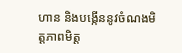ហាន និងបង្កើននូវចំណងមិត្ដភាពមិត្ដ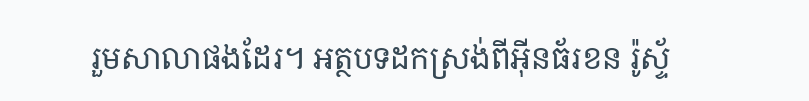រួមសាលាផងដែរ។ អត្ថបទដកស្រង់ពីអ៊ីនធ័រខន រ៉ូស្ទ័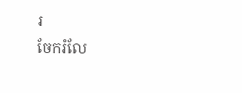រ
ចែករំលែ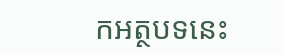កអត្ថបទនេះ